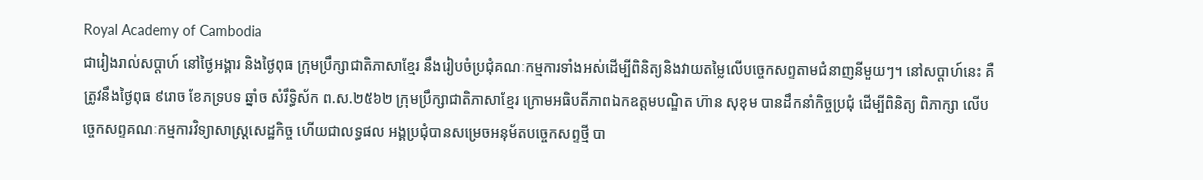Royal Academy of Cambodia
ជារៀងរាល់សប្តាហ៍ នៅថ្ងៃអង្គារ និងថ្ងៃពុធ ក្រុមប្រឹក្សាជាតិភាសាខ្មែរ នឹងរៀបចំប្រជុំគណៈកម្មការទាំងអស់ដើម្បីពិនិត្យនិងវាយតម្លៃលើបច្ចេកសព្ទតាមជំនាញនីមួយៗ។ នៅសប្តាហ៍នេះ គឺត្រូវនឹងថ្ងៃពុធ ៩រោច ខែភទ្របទ ឆ្នាំច សំរឹទ្ធិស័ក ព.ស.២៥៦២ ក្រុមប្រឹក្សាជាតិភាសាខ្មែរ ក្រោមអធិបតីភាពឯកឧត្តមបណ្ឌិត ហ៊ាន សុខុម បានដឹកនាំកិច្ចប្រជុំ ដើម្បីពិនិត្យ ពិភាក្សា លើបច្ចេកសព្ទគណៈកម្មការវិទ្យាសាស្រ្តសេដ្ឋកិច្ច ហើយជាលទ្ធផល អង្គប្រជុំបានសម្រេចអនុម័តបច្ចេកសព្ទថ្មី បា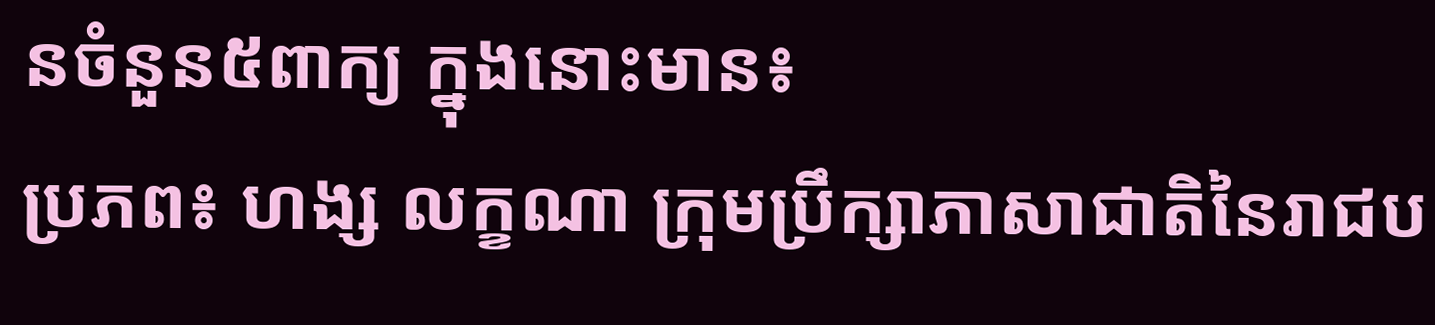នចំនួន៥ពាក្យ ក្នុងនោះមាន៖
ប្រភព៖ ហង្ស លក្ខណា ក្រុមប្រឹក្សាភាសាជាតិនៃរាជប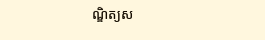ណ្ឌិត្យស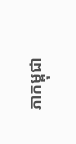ភាកម្ពុជា